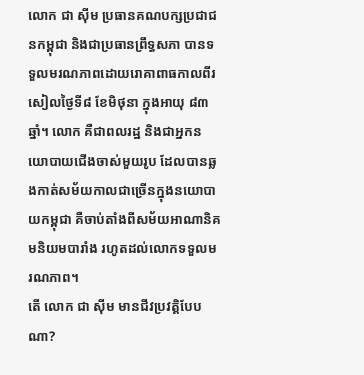លោក ជា ស៊ីម ប្រធានគណបក្សប្រជាជនកម្ពុជា និងជាប្រធានព្រឹទ្ធសភា បានទទួលមរណភាពដោយរោគាពាធកាលពីរសៀលថ្ងៃទី៨ ខែមិថុនា ក្នុងអាយុ ៨៣ឆ្នាំ។ លោក គឺជាពលរដ្ឋ និងជាអ្នកនយោបាយជើងចាស់មួយរូប ដែលបានឆ្លងកាត់សម័យកាលជាច្រើនក្នុងនយោបាយកម្ពុជា គឺចាប់តាំងពីសម័យអាណានិគមនិយមបារាំង រហូតដល់លោកទទួលមរណភាព។
តើ លោក ជា ស៊ីម មានជីវប្រវត្តិបែបណា?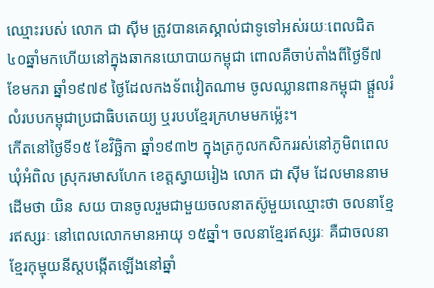ឈ្មោះរបស់ លោក ជា ស៊ីម ត្រូវបានគេស្គាល់ជាទូទៅអស់រយៈពេលជិត ៤០ឆ្នាំមកហើយនៅក្នុងឆាកនយោបាយកម្ពុជា ពោលគឺចាប់តាំងពីថ្ងៃទី៧ ខែមករា ឆ្នាំ១៩៧៩ ថ្ងៃដែលកងទ័ពវៀតណាម ចូលឈ្លានពានកម្ពុជា ផ្ដួលរំលំរបបកម្ពុជាប្រជាធិបតេយ្យ ឬរបបខ្មែរក្រហមមកម្ល៉េះ។
កើតនៅថ្ងៃទី១៥ ខែវិច្ឆិកា ឆ្នាំ១៩៣២ ក្នុងត្រកូលកសិកររស់នៅភូមិពពេល ឃុំអំពិល ស្រុករមាសហែក ខេត្តស្វាយរៀង លោក ជា ស៊ីម ដែលមាននាមដើមថា យិន សយ បានចូលរួមជាមួយចលនាតស៊ូមួយឈ្មោះថា ចលនាខ្មែរឥស្សរៈ នៅពេលលោកមានអាយុ ១៥ឆ្នាំ។ ចលនាខ្មែរឥស្សរៈ គឺជាចលនាខ្មែរកុម្មុយនីស្តបង្កើតឡើងនៅឆ្នាំ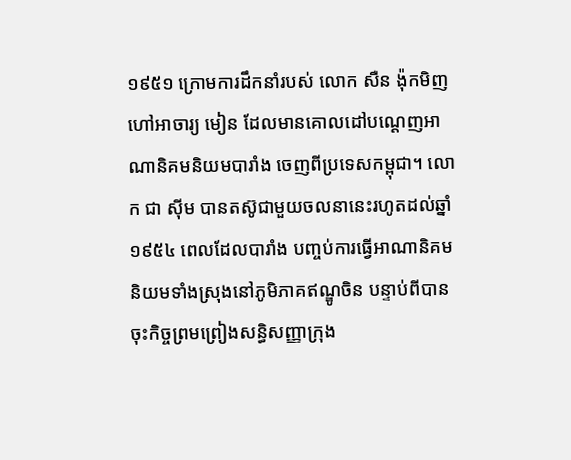១៩៥១ ក្រោមការដឹកនាំរបស់ លោក សឺន ង៉ុកមិញ ហៅអាចារ្យ មៀន ដែលមានគោលដៅបណ្ដេញអាណានិគមនិយមបារាំង ចេញពីប្រទេសកម្ពុជា។ លោក ជា ស៊ីម បានតស៊ូជាមួយចលនានេះរហូតដល់ឆ្នាំ១៩៥៤ ពេលដែលបារាំង បញ្ចប់ការធ្វើអាណានិគមនិយមទាំងស្រុងនៅភូមិភាគឥណ្ឌូចិន បន្ទាប់ពីបានចុះកិច្ចព្រមព្រៀងសន្ធិសញ្ញាក្រុង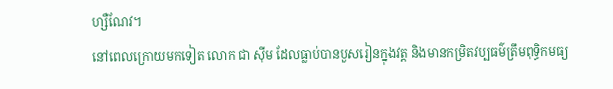ហ្សឺណែវ។
នៅពេលក្រោយមកទៀត លោក ជា ស៊ីម ដែលធ្លាប់បានបួសរៀនក្នុងវត្ត និងមានកម្រិតវប្បធម៌ត្រឹមពុទ្ធិកមធ្យ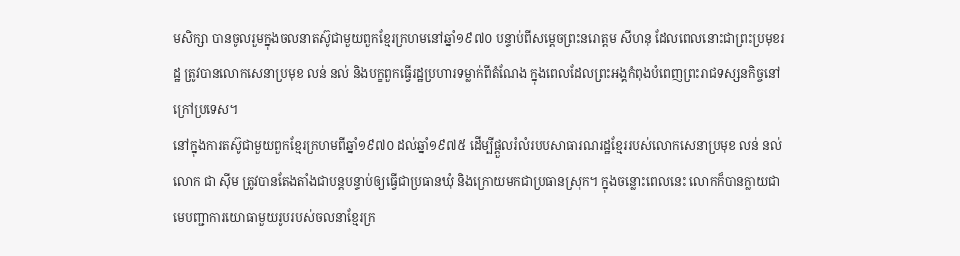មសិក្សា បានចូលរួមក្នុងចលនាតស៊ូជាមួយពួកខ្មែរក្រហមនៅឆ្នាំ១៩៧០ បន្ទាប់ពីសម្ដេចព្រះនរោត្តម សីហនុ ដែលពេលនោះជាព្រះប្រមុខរដ្ឋ ត្រូវបានលោកសេនាប្រមុខ លន់ នល់ និងបក្ខពួកធ្វើរដ្ឋប្រហារទម្លាក់ពីតំណែង ក្នុងពេលដែលព្រះអង្គកំពុងបំពេញព្រះរាជទស្សនកិច្ចនៅក្រៅប្រទេស។
នៅក្នុងការតស៊ូជាមួយពួកខ្មែរក្រហមពីឆ្នាំ១៩៧០ ដល់ឆ្នាំ១៩៧៥ ដើម្បីផ្ដួលរំលំរបបសាធារណរដ្ឋខ្មែររបស់លោកសេនាប្រមុខ លន់ នល់ លោក ជា ស៊ីម ត្រូវបានតែងតាំងជាបន្តបន្ទាប់ឲ្យធ្វើជាប្រធានឃុំ និងក្រោយមកជាប្រធានស្រុក។ ក្នុងចន្លោះពេលនេះ លោកក៏បានក្លាយជាមេបញ្ជាការយោធាមួយរូបរបស់ចលនាខ្មែរក្រ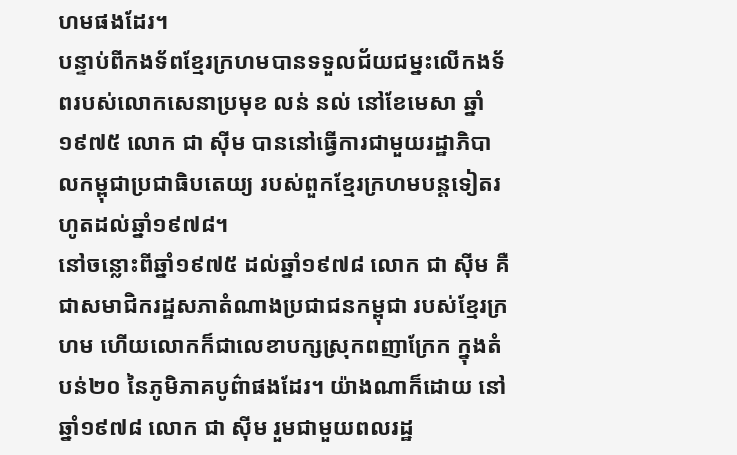ហមផងដែរ។
បន្ទាប់ពីកងទ័ពខ្មែរក្រហមបានទទួលជ័យជម្នះលើកងទ័ពរបស់លោកសេនាប្រមុខ លន់ នល់ នៅខែមេសា ឆ្នាំ១៩៧៥ លោក ជា ស៊ីម បាននៅធ្វើការជាមួយរដ្ឋាភិបាលកម្ពុជាប្រជាធិបតេយ្យ របស់ពួកខ្មែរក្រហមបន្តទៀតរហូតដល់ឆ្នាំ១៩៧៨។
នៅចន្លោះពីឆ្នាំ១៩៧៥ ដល់ឆ្នាំ១៩៧៨ លោក ជា ស៊ីម គឺជាសមាជិករដ្ឋសភាតំណាងប្រជាជនកម្ពុជា របស់ខ្មែរក្រហម ហើយលោកក៏ជាលេខាបក្សស្រុកពញាក្រែក ក្នុងតំបន់២០ នៃភូមិភាគបូព៌ាផងដែរ។ យ៉ាងណាក៏ដោយ នៅឆ្នាំ១៩៧៨ លោក ជា ស៊ីម រួមជាមួយពលរដ្ឋ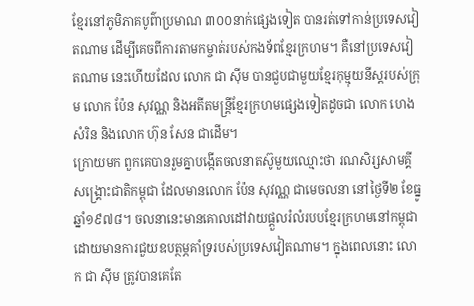ខ្មែរនៅភូមិភាគបូព៌ាប្រមាណ ៣០០នាក់ផ្សេងទៀត បានរត់ទៅកាន់ប្រទេសវៀតណាម ដើម្បីគេចពីការតាមកម្ចាត់របស់កងទ័ពខ្មែរក្រហម។ គឺនៅប្រទេសវៀតណាម នេះហើយដែល លោក ជា ស៊ីម បានជួបជាមួយខ្មែរកុម្មុយនីស្តរបស់ក្រុម លោក ប៉ែន សុវណ្ណ និងអតីតមន្ត្រីខ្មែរក្រហមផ្សេងទៀតដូចជា លោក ហេង សំរិន និងលោក ហ៊ុន សែន ជាដើម។
ក្រោយមក ពួកគេបានរួមគ្នាបង្កើតចលនាតស៊ូមួយឈ្មោះថា រណសិរ្សសាមគ្គីសង្គ្រោះជាតិកម្ពុជា ដែលមានលោក ប៉ែន សុវណ្ណ ជាមេចលនា នៅថ្ងៃទី២ ខែធ្នូ ឆ្នាំ១៩៧៨។ ចលនានេះមានគោលដៅវាយផ្ដួលរំលំរបបខ្មែរក្រហមនៅកម្ពុជា ដោយមានការជួយឧបត្ថម្ភគាំទ្ររបស់ប្រទេសវៀតណាម។ ក្នុងពេលនោះ លោក ជា ស៊ីម ត្រូវបានគេតែ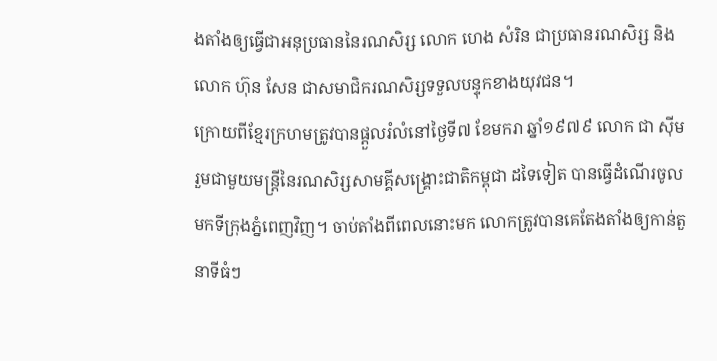ងតាំងឲ្យធ្វើជាអនុប្រធាននៃរណសិរ្ស លោក ហេង សំរិន ជាប្រធានរណសិរ្ស និងលោក ហ៊ុន សែន ជាសមាជិករណសិរ្សទទួលបន្ទុកខាងយុវជន។
ក្រោយពីខ្មែរក្រហមត្រូវបានផ្ដួលរំលំនៅថ្ងៃទី៧ ខែមករា ឆ្នាំ១៩៧៩ លោក ជា ស៊ីម រួមជាមួយមន្ត្រីនៃរណសិរ្សសាមគ្គីសង្គ្រោះជាតិកម្ពុជា ដទៃទៀត បានធ្វើដំណើរចូលមកទីក្រុងភ្នំពេញវិញ។ ចាប់តាំងពីពេលនោះមក លោកត្រូវបានគេតែងតាំងឲ្យកាន់តួនាទីធំៗ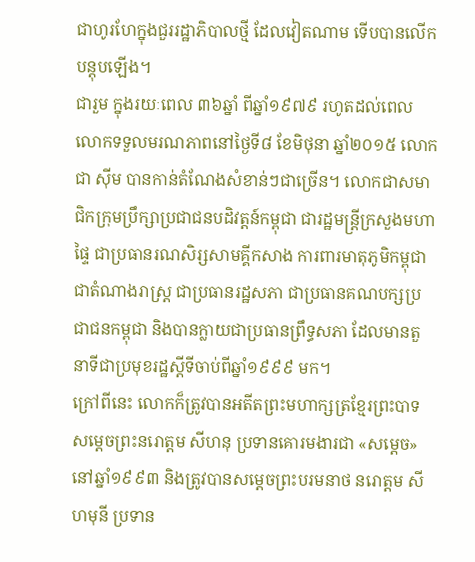ជាហូរហែក្នុងជួររដ្ឋាភិបាលថ្មី ដែលវៀតណាម ទើបបានលើកបន្តុបឡើង។
ជារួម ក្នុងរយៈពេល ៣៦ឆ្នាំ ពីឆ្នាំ១៩៧៩ រហូតដល់ពេលលោកទទួលមរណភាពនៅថ្ងៃទី៨ ខែមិថុនា ឆ្នាំ២០១៥ លោក ជា ស៊ីម បានកាន់តំណែងសំខាន់ៗជាច្រើន។ លោកជាសមាជិកក្រុមប្រឹក្សាប្រជាជនបដិវត្តន៍កម្ពុជា ជារដ្ឋមន្ត្រីក្រសួងមហាផ្ទៃ ជាប្រធានរណសិរ្សសាមគ្គីកសាង ការពារមាតុភូមិកម្ពុជា ជាតំណាងរាស្ត្រ ជាប្រធានរដ្ឋសភា ជាប្រធានគណបក្សប្រជាជនកម្ពុជា និងបានក្លាយជាប្រធានព្រឹទ្ធសភា ដែលមានតួនាទីជាប្រមុខរដ្ឋស្តីទីចាប់ពីឆ្នាំ១៩៩៩ មក។
ក្រៅពីនេះ លោកក៏ត្រូវបានអតីតព្រះមហាក្សត្រខ្មែរព្រះបាទសម្ដេចព្រះនរោត្តម សីហនុ ប្រទានគោរមងារជា «សម្ដេច» នៅឆ្នាំ១៩៩៣ និងត្រូវបានសម្ដេចព្រះបរមនាថ នរោត្តម សីហមុនី ប្រទាន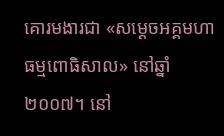គោរមងារជា «សម្ដេចអគ្គមហាធម្មពោធិសាល» នៅឆ្នាំ២០០៧។ នៅ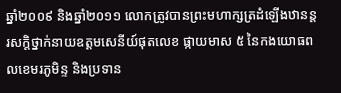ឆ្នាំ២០០៩ និងឆ្នាំ២០១១ លោកត្រូវបានព្រះមហាក្សត្រដំឡើងឋានន្តរសក្ដិថ្នាក់នាយឧត្ដមសេនីយ៍ផុតលេខ ផ្កាយមាស ៥ នៃកងយោធពលខេមរភូមិន្ទ និងប្រទាន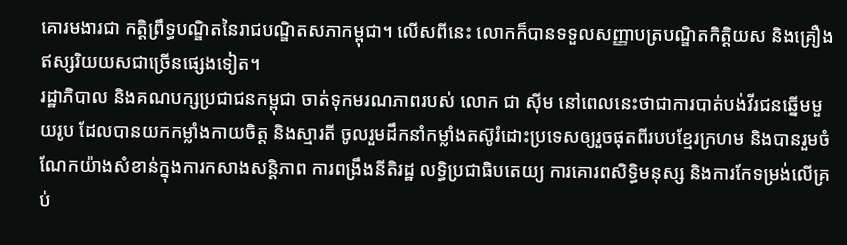គោរមងារជា កត្តិព្រឹទ្ធបណ្ឌិតនៃរាជបណ្ឌិតសភាកម្ពុជា។ លើសពីនេះ លោកក៏បានទទួលសញ្ញាបត្របណ្ឌិតកិត្តិយស និងគ្រឿងឥស្សរិយយសជាច្រើនផ្សេងទៀត។
រដ្ឋាភិបាល និងគណបក្សប្រជាជនកម្ពុជា ចាត់ទុកមរណភាពរបស់ លោក ជា ស៊ីម នៅពេលនេះថាជាការបាត់បង់វីរជនឆ្នើមមួយរូប ដែលបានយកកម្លាំងកាយចិត្ត និងស្មារតី ចូលរួមដឹកនាំកម្លាំងតស៊ូរំដោះប្រទេសឲ្យរួចផុតពីរបបខ្មែរក្រហម និងបានរួមចំណែកយ៉ាងសំខាន់ក្នុងការកសាងសន្តិភាព ការពង្រឹងនីតិរដ្ឋ លទ្ធិប្រជាធិបតេយ្យ ការគោរពសិទ្ធិមនុស្ស និងការកែទម្រង់លើគ្រប់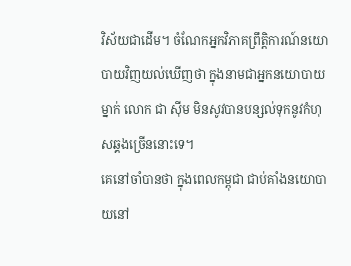វិស័យជាដើម។ ចំណែកអ្នកវិភាគព្រឹត្តិការណ៍នយោបាយវិញយល់ឃើញថា ក្នុងនាមជាអ្នកនយោបាយម្នាក់ លោក ជា ស៊ីម មិនសូវបានបន្សល់ទុកនូវកំហុសឆ្គងច្រើននោះទេ។
គេនៅចាំបានថា ក្នុងពេលកម្ពុជា ជាប់គាំងនយោបាយនៅ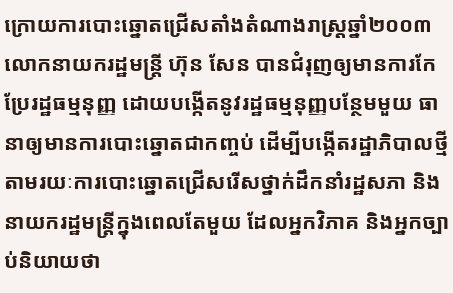ក្រោយការបោះឆ្នោតជ្រើសតាំងតំណាងរាស្ត្រឆ្នាំ២០០៣ លោកនាយករដ្ឋមន្ត្រី ហ៊ុន សែន បានជំរុញឲ្យមានការកែប្រែរដ្ឋធម្មនុញ្ញ ដោយបង្កើតនូវរដ្ឋធម្មនុញ្ញបន្ថែមមួយ ធានាឲ្យមានការបោះឆ្នោតជាកញ្ចប់ ដើម្បីបង្កើតរដ្ឋាភិបាលថ្មីតាមរយៈការបោះឆ្នោតជ្រើសរើសថ្នាក់ដឹកនាំរដ្ឋសភា និងនាយករដ្ឋមន្ត្រីក្នុងពេលតែមួយ ដែលអ្នកវិភាគ និងអ្នកច្បាប់និយាយថា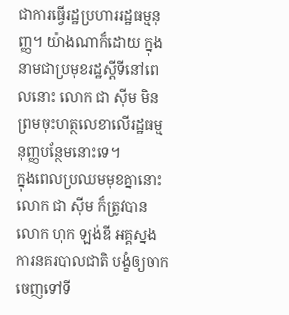ជាការធ្វើរដ្ឋប្រហាររដ្ឋធម្មនុញ្ញ។ យ៉ាងណាក៏ដោយ ក្នុងនាមជាប្រមុខរដ្ឋស្តីទីនៅពេលនោះ លោក ជា ស៊ីម មិនព្រមចុះហត្ថលេខាលើរដ្ឋធម្មនុញ្ញបន្ថែមនោះទេ។
ក្នុងពេលប្រឈមមុខគ្នានោះ លោក ជា ស៊ីម ក៏ត្រូវបាន លោក ហុក ឡង់ឌី អគ្គស្នងការនគរបាលជាតិ បង្ខំឲ្យចាកចេញទៅទី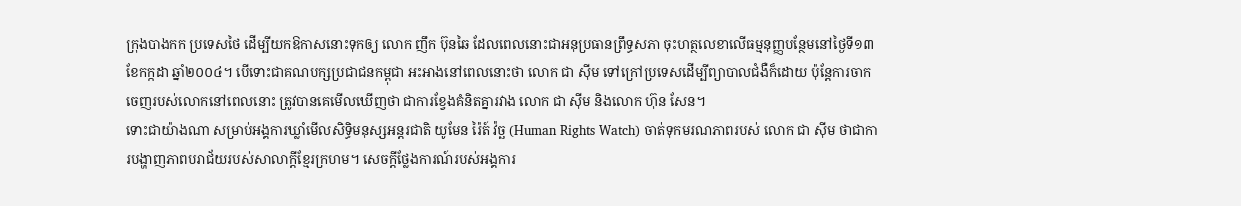ក្រុងបាងកក ប្រទេសថៃ ដើម្បីយកឱកាសនោះទុកឲ្យ លោក ញឹក ប៊ុនឆៃ ដែលពេលនោះជាអនុប្រធានព្រឹទ្ធសភា ចុះហត្ថលេខាលើធម្មនុញ្ញបន្ថែមនៅថ្ងៃទី១៣ ខែកក្កដា ឆ្នាំ២០០៤។ បើទោះជាគណបក្សប្រជាជនកម្ពុជា អះអាងនៅពេលនោះថា លោក ជា ស៊ីម ទៅក្រៅប្រទេសដើម្បីព្យាបាលជំងឺក៏ដោយ ប៉ុន្តែការចាកចេញរបស់លោកនៅពេលនោះ ត្រូវបានគេមើលឃើញថា ជាការខ្វែងគំនិតគ្នារវាង លោក ជា ស៊ីម និងលោក ហ៊ុន សែន។
ទោះជាយ៉ាងណា សម្រាប់អង្គការឃ្លាំមើលសិទ្ធិមនុស្សអន្តរជាតិ យូមែន រ៉ៃត៍ វ៉ច្ឆ (Human Rights Watch) ចាត់ទុកមរណភាពរបស់ លោក ជា ស៊ីម ថាជាការបង្ហាញភាពបរាជ័យរបស់សាលាក្ដីខ្មែរក្រហម។ សេចក្ដីថ្លែងការណ៍របស់អង្គការ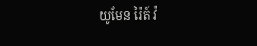យូមែន រ៉ៃត៍ វ៉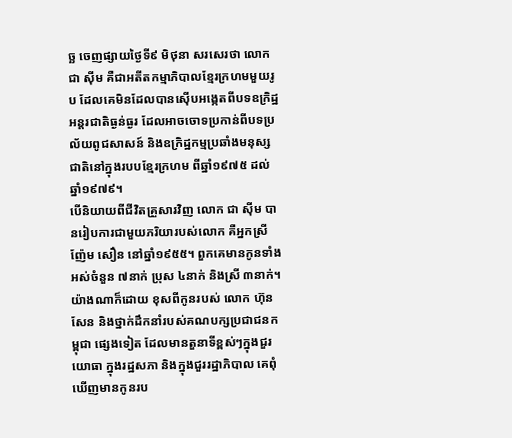ច្ឆ ចេញផ្សាយថ្ងៃទី៩ មិថុនា សរសេរថា លោក ជា ស៊ីម គឺជាអតីតកម្មាភិបាលខ្មែរក្រហមមួយរូប ដែលគេមិនដែលបានស៊ើបអង្កេតពីបទឧក្រិដ្ឋអន្តរជាតិធ្ងន់ធ្ងរ ដែលអាចចោទប្រកាន់ពីបទប្រល័យពូជសាសន៍ និងឧក្រិដ្ឋកម្មប្រឆាំងមនុស្សជាតិនៅក្នុងរបបខ្មែរក្រហម ពីឆ្នាំ១៩៧៥ ដល់ឆ្នាំ១៩៧៩។
បើនិយាយពីជីវិតគ្រួសារវិញ លោក ជា ស៊ីម បានរៀបការជាមួយភរិយារបស់លោក គឺអ្នកស្រី ញ៉ែម សឿន នៅឆ្នាំ១៩៥៥។ ពួកគេមានកូនទាំងអស់ចំនួន ៧នាក់ ប្រុស ៤នាក់ និងស្រី ៣នាក់។ យ៉ាងណាក៏ដោយ ខុសពីកូនរបស់ លោក ហ៊ុន សែន និងថ្នាក់ដឹកនាំរបស់គណបក្សប្រជាជនកម្ពុជា ផ្សេងទៀត ដែលមានតួនាទីខ្ពស់ៗក្នុងជួរយោធា ក្នុងរដ្ឋសភា និងក្នុងជួររដ្ឋាភិបាល គេពុំឃើញមានកូនរប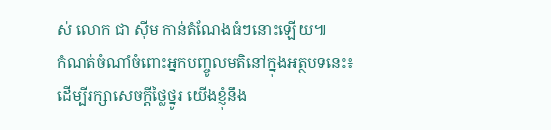ស់ លោក ជា ស៊ីម កាន់តំណែងធំៗនោះឡើយ៕
កំណត់ចំណាំចំពោះអ្នកបញ្ចូលមតិនៅក្នុងអត្ថបទនេះ៖
ដើម្បីរក្សាសេចក្ដីថ្លៃថ្នូរ យើងខ្ញុំនឹង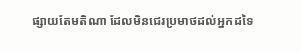ផ្សាយតែមតិណា ដែលមិនជេរប្រមាថដល់អ្នកដទៃ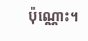ប៉ុណ្ណោះ។